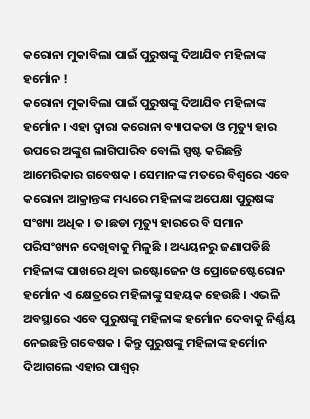କରୋନା ମୁକାବିଲା ପାଇଁ ପୁରୁଷଙ୍କୁ ଦିଆଯିବ ମହିଳାଙ୍କ ହର୍ମୋନ !
କରୋନା ମୁକାବିଲା ପାଇଁ ପୁରୁଷଙ୍କୁ ଦିଆଯିବ ମହିଳାଙ୍କ ହର୍ମୋନ । ଏହା ଦ୍ୱାରା କରୋନା ବ୍ୟାପକତା ଓ ମୃତ୍ୟୁ ହାର ଉପରେ ଅଙ୍କୁଶ ଲାଗିପାରିବ ବୋଲି ସ୍ପଷ୍ଟ କରିଛନ୍ତି ଆମେରିକାର ଗବେଷକ । ସେମାନଙ୍କ ମତରେ ବିଶ୍ୱରେ ଏବେ କରୋନା ଆକ୍ରାନ୍ତଙ୍କ ମଧ୍ୟରେ ମହିଳାଙ୍କ ଅପେକ୍ଷା ପୁରୁଷଙ୍କ ସଂଖ୍ୟା ଅଧିକ । ତ।ଛଡା ମୃତ୍ୟୁ ହାରରେ ବି ସମାନ ପରିସଂଖ୍ୟନ ଦେଖିବାକୁ ମିଳୁଛି । ଅଧ୍ୟୟନରୁ ଜଣାପଡିଛି ମହିଳାଙ୍କ ପାଖରେ ଥିବା ଇଷ୍ଟୋଜେନ ଓ ପ୍ରୋଜେଷ୍ଟେରୋନ ହର୍ମୋନ ଏ କ୍ଷେତ୍ରରେ ମହିଳାଙ୍କୁ ସହୟକ ହେଉଛି । ଏଭଳି ଅବସ୍ଥାରେ ଏବେ ପୁରୁଷଙ୍କୁ ମହିଳାଙ୍କ ହର୍ମୋନ ଦେବାକୁ ନିର୍ଣ୍ଣୟ ନେଇଛନ୍ତି ଗବେଷକ । କିନ୍ତୁ ପୁରୁଷଙ୍କୁ ମହିଳାଙ୍କ ହର୍ମୋନ ଦିଆଗଲେ ଏହାର ପାଶ୍ୱର୍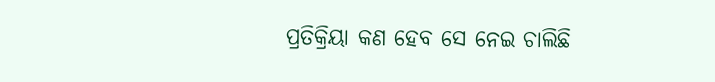ପ୍ରତିକ୍ରିୟା କଣ ହେବ ସେ ନେଇ ଚାଲିଛି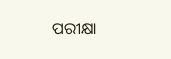ପରୀକ୍ଷା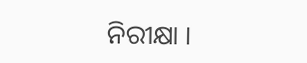ନିରୀକ୍ଷା ।